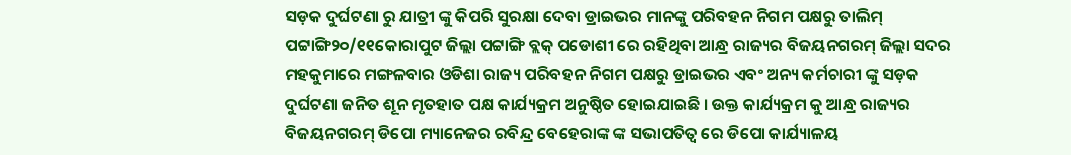ସଡ଼କ ଦୁର୍ଘଟଣା ରୁ ଯାତ୍ରୀ ଙ୍କୁ କିପରି ସୁରକ୍ଷା ଦେବା ଡ୍ରାଇଭର ମାନଙ୍କୁ ପରିବହନ ନିଗମ ପକ୍ଷରୁ ତାଲିମ୍
ପଟ୍ଟାଙ୍ଗି୨୦/୧୧କୋରାପୁଟ ଜିଲ୍ଲା ପଟ୍ଟାଙ୍ଗି ବ୍ଲକ୍ ପଡୋଶୀ ରେ ରହିଥିବା ଆନ୍ଧ୍ର ରାଜ୍ୟର ବିଜୟନଗରମ୍ ଜିଲ୍ଲା ସଦର ମହକୁମାରେ ମଙ୍ଗଳବାର ଓଡିଶା ରାଜ୍ୟ ପରିବହନ ନିଗମ ପକ୍ଷରୁ ଡ୍ରାଇଭର ଏବଂ ଅନ୍ୟ କର୍ମଚାରୀ ଙ୍କୁ ସଡ଼କ ଦୁର୍ଘଟଣା ଜନିତ ଶୂନ ମୃତହାତ ପକ୍ଷ କାର୍ଯ୍ୟକ୍ରମ ଅନୁଷ୍ଠିତ ହୋଇଯାଇଛି । ଉକ୍ତ କାର୍ଯ୍ୟକ୍ରମ କୁ ଆନ୍ଧ୍ର ରାଜ୍ୟର ବିଜୟନଗରମ୍ ଡିପୋ ମ୍ୟାନେଜର ରବିନ୍ଦ୍ର ବେହେରାଙ୍କ ଙ୍କ ସଭାପତିତ୍ୱ ରେ ଡିପୋ କାର୍ଯ୍ୟାଳୟ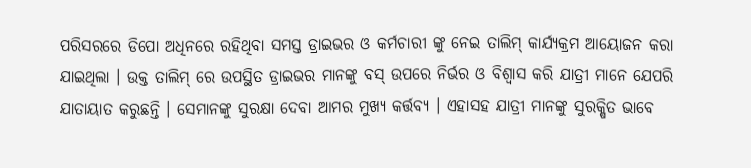ପରିସରରେ ଡିପୋ ଅଧିନରେ ରହିଥିବା ସମସ୍ତ ଡ୍ରାଇଭର ଓ କର୍ମଚାରୀ ଙ୍କୁ ନେଇ ତାଲିମ୍ କାର୍ଯ୍ୟକ୍ରମ ଆୟୋଜନ କରା ଯାଇଥିଲା । ଉକ୍ତ ତାଲିମ୍ ରେ ଉପସ୍ଥିତ ଡ୍ରାଇଭର ମାନଙ୍କୁ ବସ୍ ଉପରେ ନିର୍ଭର ଓ ବିଶ୍ୱାସ କରି ଯାତ୍ରୀ ମାନେ ଯେପରି ଯାତାୟାତ କରୁଛନ୍ତି । ସେମାନଙ୍କୁ ସୁରକ୍ଷା ଦେବା ଆମର ମୁଖ୍ୟ କର୍ତ୍ତବ୍ୟ । ଏହାସହ ଯାତ୍ରୀ ମାନଙ୍କୁ ସୁରକ୍ଷିତ ଭାବେ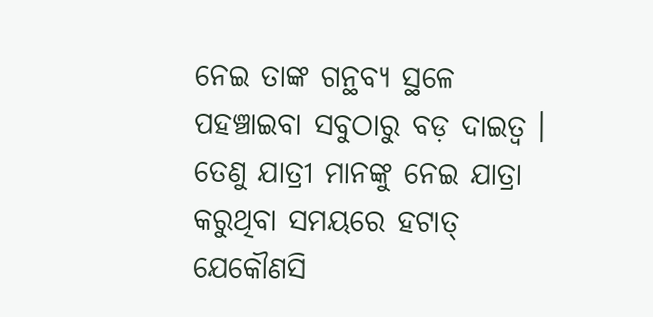ନେଇ ତାଙ୍କ ଗନ୍ଥବ୍ୟ ସ୍ଥଳେ ପହଞ୍ଚାଇବା ସବୁଠାରୁ ବଡ଼ ଦାଇତ୍ଵ । ତେଣୁ ଯାତ୍ରୀ ମାନଙ୍କୁ ନେଇ ଯାତ୍ରା କରୁଥିବା ସମୟରେ ହଟାତ୍ ଯେକୌଣସି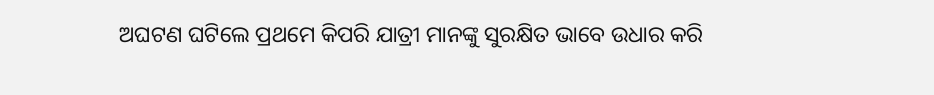ଅଘଟଣ ଘଟିଲେ ପ୍ରଥମେ କିପରି ଯାତ୍ରୀ ମାନଙ୍କୁ ସୁରକ୍ଷିତ ଭାବେ ଉଧାର କରି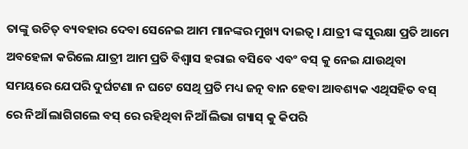ତାଙ୍କୁ ଉଚିତ୍ ବ୍ୟବହାର ଦେବା ସେନେଇ ଆମ ମାନଙ୍କର ମୁଖ୍ୟ ଦାଇତ୍ଵ । ଯାତ୍ରୀ ଙ୍କ ସୁରକ୍ଷା ପ୍ରତି ଆମେ ଅବହେଳା କରିଲେ ଯାତ୍ରୀ ଆମ ପ୍ରତି ବିଶ୍ୱାସ ହରାଇ ବସିବେ ଏବଂ ବସ୍ କୁ ନେଇ ଯାଉଥିବା ସମୟରେ ଯେପରି ଦୁର୍ଘଟଣା ନ ଘଟେ ସେଥି ପ୍ରତି ମଧ୍ୟ ଜତ୍ନ ବାନ ହେବା ଆବଶ୍ୟକ ଏଥିସହିତ ବସ୍ ରେ ନିଆଁ ଲାଗିଗଲେ ବସ୍ ରେ ରହିଥିବା ନିଆଁ ଲିଭା ଗ୍ୟାସ୍ କୁ କିପରି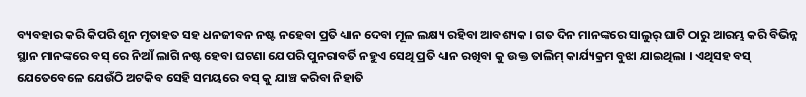ବ୍ୟବହାର କରି କିପରି ଶୂନ ମୃତାହତ ସହ ଧନଜୀବନ ନଷ୍ଟ ନହେବା ପ୍ରତି ଧ୍ୟାନ ଦେବା ମୂଳ ଲକ୍ଷ୍ୟ ରହିବା ଆବଶ୍ୟକ । ଗତ ଦିନ ମାନଙ୍କରେ ସାଲୁର୍ ଘାଟି ଠାରୁ ଆରମ୍ଭ କରି ବିଭିନ୍ନ ସ୍ଥାନ ମାନଙ୍କରେ ବସ୍ ରେ ନିଆଁ ଲାଗି ନଷ୍ଟ ହେବା ଘଟଣା ଯେପରି ପୁନରାବର୍ତି ନହୁଏ ସେଥି ପ୍ରତି ଧ୍ୟାନ ରଖିବା କୁ ଉକ୍ତ ତାଲିମ୍ କାର୍ଯ୍ୟକ୍ରମ ବୁଝା ଯାଇଥିଲା । ଏଥିସହ ବସ୍ ଯେତେବେଳେ ଯେଉଁଠି ଅଟକିବ ସେହି ସମୟରେ ବସ୍ କୁ ଯାଞ୍ଚ କରିବା ନିହାତି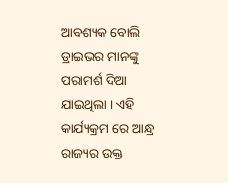ଆବଶ୍ୟକ ବୋଲି ଡ୍ରାଇଭର ମାନଙ୍କୁ ପରାମର୍ଶ ଦିଆ ଯାଇଥିଲା । ଏହି କାର୍ଯ୍ୟକ୍ରମ ରେ ଆନ୍ଧ୍ର ରାଜ୍ୟର ଉକ୍ତ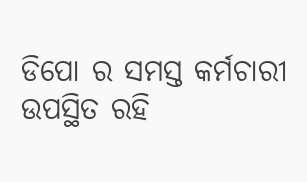ଡିପୋ ର ସମସ୍ତ କର୍ମଚାରୀ ଉପସ୍ଥିତ ରହି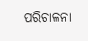ପରିଚାଳନା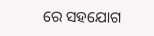ରେ ସହଯୋଗ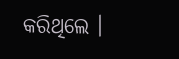କରିଥିଲେ ।